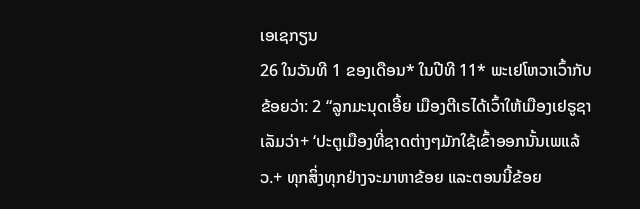ເອເຊກຽນ
26 ໃນວັນທີ 1 ຂອງເດືອນ* ໃນປີທີ 11* ພະເຢໂຫວາເວົ້າກັບຂ້ອຍວ່າ: 2 “ລູກມະນຸດເອີ້ຍ ເມືອງຕີເຣໄດ້ເວົ້າໃຫ້ເມືອງເຢຣູຊາເລັມວ່າ+ ‘ປະຕູເມືອງທີ່ຊາດຕ່າງໆມັກໃຊ້ເຂົ້າອອກນັ້ນເພແລ້ວ.+ ທຸກສິ່ງທຸກຢ່າງຈະມາຫາຂ້ອຍ ແລະຕອນນີ້ຂ້ອຍ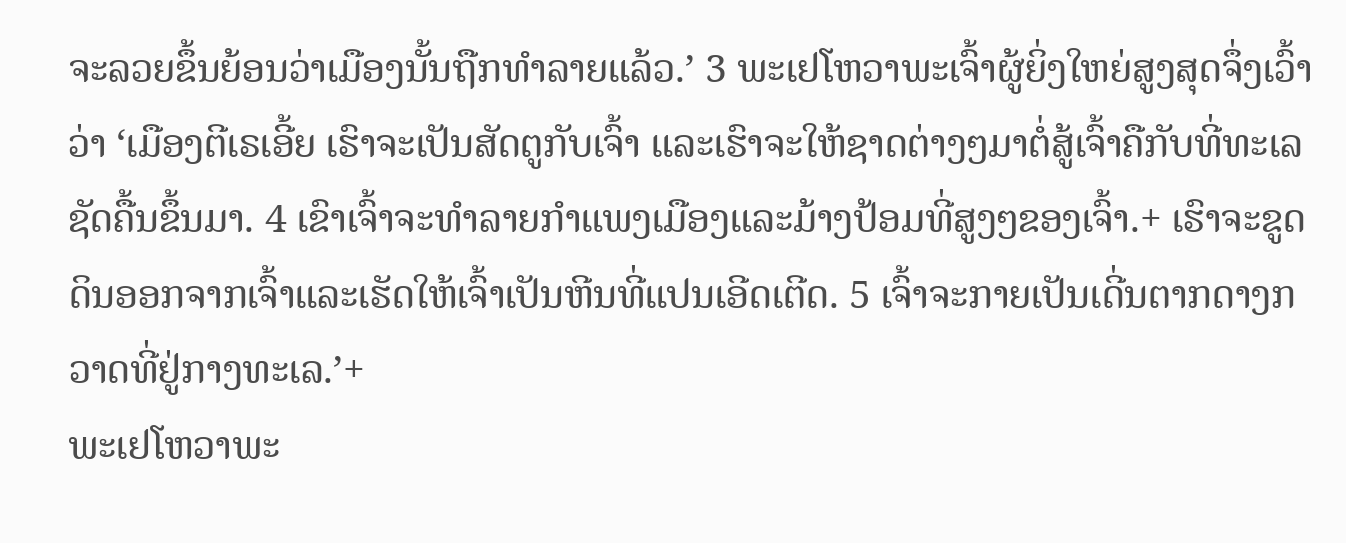ຈະລວຍຂຶ້ນຍ້ອນວ່າເມືອງນັ້ນຖືກທຳລາຍແລ້ວ.’ 3 ພະເຢໂຫວາພະເຈົ້າຜູ້ຍິ່ງໃຫຍ່ສູງສຸດຈຶ່ງເວົ້າວ່າ ‘ເມືອງຕີເຣເອີ້ຍ ເຮົາຈະເປັນສັດຕູກັບເຈົ້າ ແລະເຮົາຈະໃຫ້ຊາດຕ່າງໆມາຕໍ່ສູ້ເຈົ້າຄືກັບທີ່ທະເລຊັດຄື້ນຂຶ້ນມາ. 4 ເຂົາເຈົ້າຈະທຳລາຍກຳແພງເມືອງແລະມ້າງປ້ອມທີ່ສູງໆຂອງເຈົ້າ.+ ເຮົາຈະຂູດດິນອອກຈາກເຈົ້າແລະເຮັດໃຫ້ເຈົ້າເປັນຫີນທີ່ແປນເອີດເຕີດ. 5 ເຈົ້າຈະກາຍເປັນເດີ່ນຕາກດາງກວາດທີ່ຢູ່ກາງທະເລ.’+
ພະເຢໂຫວາພະ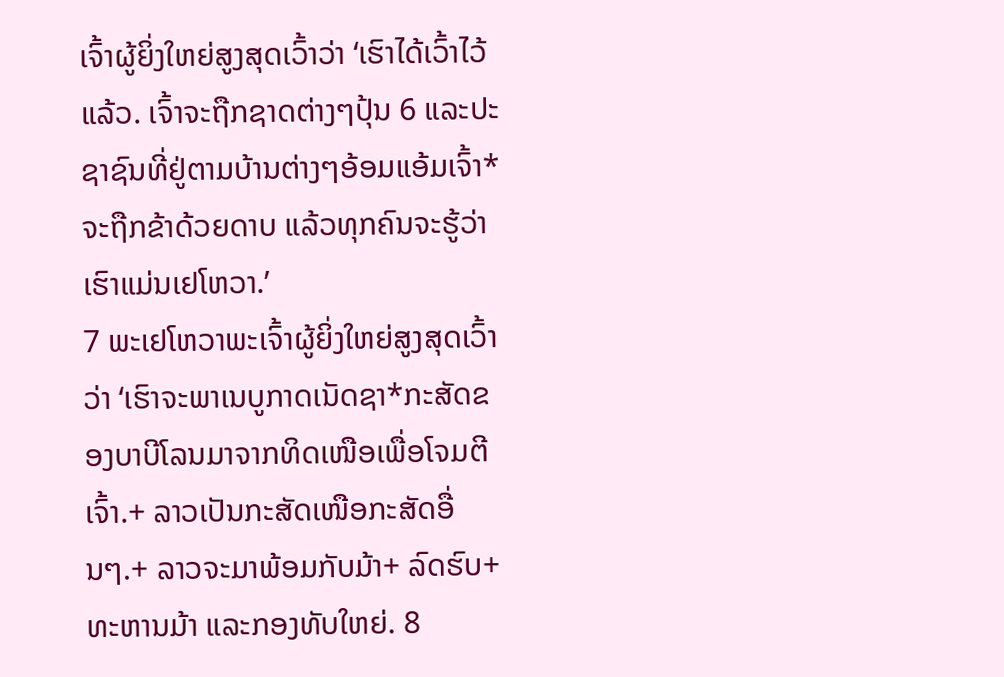ເຈົ້າຜູ້ຍິ່ງໃຫຍ່ສູງສຸດເວົ້າວ່າ ‘ເຮົາໄດ້ເວົ້າໄວ້ແລ້ວ. ເຈົ້າຈະຖືກຊາດຕ່າງໆປຸ້ນ 6 ແລະປະຊາຊົນທີ່ຢູ່ຕາມບ້ານຕ່າງໆອ້ອມແອ້ມເຈົ້າ*ຈະຖືກຂ້າດ້ວຍດາບ ແລ້ວທຸກຄົນຈະຮູ້ວ່າເຮົາແມ່ນເຢໂຫວາ.’
7 ພະເຢໂຫວາພະເຈົ້າຜູ້ຍິ່ງໃຫຍ່ສູງສຸດເວົ້າວ່າ ‘ເຮົາຈະພາເນບູກາດເນັດຊາ*ກະສັດຂອງບາບີໂລນມາຈາກທິດເໜືອເພື່ອໂຈມຕີເຈົ້າ.+ ລາວເປັນກະສັດເໜືອກະສັດອື່ນໆ.+ ລາວຈະມາພ້ອມກັບມ້າ+ ລົດຮົບ+ ທະຫານມ້າ ແລະກອງທັບໃຫຍ່. 8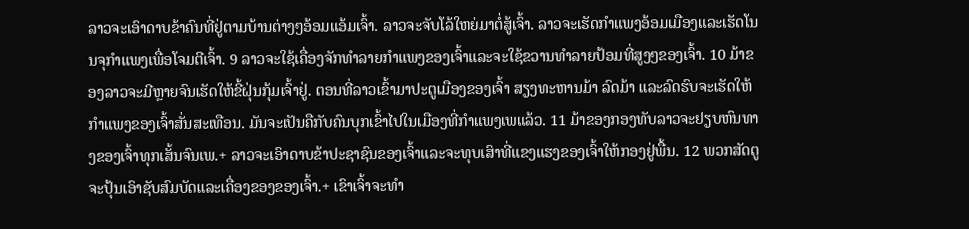ລາວຈະເອົາດາບຂ້າຄົນທີ່ຢູ່ຕາມບ້ານຕ່າງໆອ້ອມແອ້ມເຈົ້າ. ລາວຈະຈັບໂລ້ໃຫຍ່ມາຕໍ່ສູ້ເຈົ້າ. ລາວຈະເຮັດກຳແພງອ້ອມເມືອງແລະເຮັດໂນນຈຸກຳແພງເພື່ອໂຈມຕີເຈົ້າ. 9 ລາວຈະໃຊ້ເຄື່ອງຈັກທຳລາຍກຳແພງຂອງເຈົ້າແລະຈະໃຊ້ຂວານທຳລາຍປ້ອມທີ່ສູງໆຂອງເຈົ້າ. 10 ມ້າຂອງລາວຈະມີຫຼາຍຈົນເຮັດໃຫ້ຂີ້ຝຸ່ນກຸ້ມເຈົ້າຢູ່. ຕອນທີ່ລາວເຂົ້າມາປະຕູເມືອງຂອງເຈົ້າ ສຽງທະຫານມ້າ ລົດມ້າ ແລະລົດຮົບຈະເຮັດໃຫ້ກຳແພງຂອງເຈົ້າສັ່ນສະເທືອນ. ມັນຈະເປັນຄືກັບຄົນບຸກເຂົ້າໄປໃນເມືອງທີ່ກຳແພງເພແລ້ວ. 11 ມ້າຂອງກອງທັບລາວຈະຢຽບຫົນທາງຂອງເຈົ້າທຸກເສັ້ນຈົນເພ.+ ລາວຈະເອົາດາບຂ້າປະຊາຊົນຂອງເຈົ້າແລະຈະທຸບເສົາທີ່ແຂງແຮງຂອງເຈົ້າໃຫ້ກອງຢູ່ພື້ນ. 12 ພວກສັດຕູຈະປຸ້ນເອົາຊັບສົມບັດແລະເຄື່ອງຂອງຂອງເຈົ້າ.+ ເຂົາເຈົ້າຈະທຳ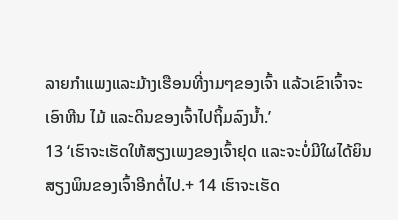ລາຍກຳແພງແລະມ້າງເຮືອນທີ່ງາມໆຂອງເຈົ້າ ແລ້ວເຂົາເຈົ້າຈະເອົາຫີນ ໄມ້ ແລະດິນຂອງເຈົ້າໄປຖິ້ມລົງນ້ຳ.’
13 ‘ເຮົາຈະເຮັດໃຫ້ສຽງເພງຂອງເຈົ້າຢຸດ ແລະຈະບໍ່ມີໃຜໄດ້ຍິນສຽງພິນຂອງເຈົ້າອີກຕໍ່ໄປ.+ 14 ເຮົາຈະເຮັດ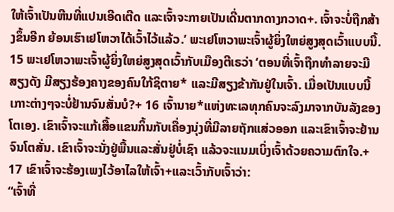ໃຫ້ເຈົ້າເປັນຫີນທີ່ແປນເອີດເຕີດ ແລະເຈົ້າຈະກາຍເປັນເດີ່ນຕາກດາງກວາດ+. ເຈົ້າຈະບໍ່ຖືກສ້າງຂຶ້ນອີກ ຍ້ອນເຮົາເຢໂຫວາໄດ້ເວົ້າໄວ້ແລ້ວ.’ ພະເຢໂຫວາພະເຈົ້າຜູ້ຍິ່ງໃຫຍ່ສູງສຸດເວົ້າແບບນີ້.
15 ພະເຢໂຫວາພະເຈົ້າຜູ້ຍິ່ງໃຫຍ່ສູງສຸດເວົ້າກັບເມືອງຕີເຣວ່າ ‘ຕອນທີ່ເຈົ້າຖືກທຳລາຍຈະມີສຽງດັງ ມີສຽງຮ້ອງຄາງຂອງຄົນໃກ້ຊິຕາຍ* ແລະມີສຽງຂ້າກັນຢູ່ໃນເຈົ້າ. ເມື່ອເປັນແບບນີ້ເກາະຕ່າງໆຈະບໍ່ຢ້ານຈົນສັ່ນບໍ?+ 16 ເຈົ້ານາຍ*ແຫ່ງທະເລທຸກຄົນຈະລົງມາຈາກບັນລັງຂອງໂຕເອງ. ເຂົາເຈົ້າຈະແກ້ເສື້ອແຂນກິ້ນກັບເຄື່ອງນຸ່ງທີ່ມີລາຍຖັກແສ່ວອອກ ແລະເຂົາເຈົ້າຈະຢ້ານຈົນໂຕສັ່ນ. ເຂົາເຈົ້າຈະນັ່ງຢູ່ພື້ນແລະສັ່ນຢູ່ບໍ່ເຊົາ ແລ້ວຈະແນມເບິ່ງເຈົ້າດ້ວຍຄວາມຕົກໃຈ.+ 17 ເຂົາເຈົ້າຈະຮ້ອງເພງໄວ້ອາໄລໃຫ້ເຈົ້າ+ແລະເວົ້າກັບເຈົ້າວ່າ:
“ເຈົ້າທີ່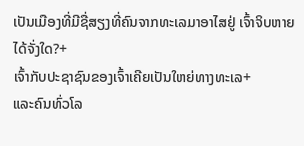ເປັນເມືອງທີ່ມີຊື່ສຽງທີ່ຄົນຈາກທະເລມາອາໄສຢູ່ ເຈົ້າຈິບຫາຍໄດ້ຈັ່ງໃດ?+
ເຈົ້າກັບປະຊາຊົນຂອງເຈົ້າເຄີຍເປັນໃຫຍ່ທາງທະເລ+
ແລະຄົນທົ່ວໂລ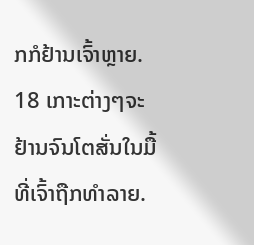ກກໍຢ້ານເຈົ້າຫຼາຍ.
18 ເກາະຕ່າງໆຈະຢ້ານຈົນໂຕສັ່ນໃນມື້ທີ່ເຈົ້າຖືກທຳລາຍ.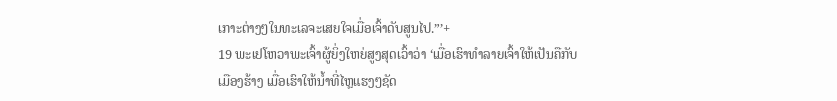ເກາະຕ່າງໆໃນທະເລຈະເສຍໃຈເມື່ອເຈົ້າດັບສູນໄປ.”’+
19 ພະເຢໂຫວາພະເຈົ້າຜູ້ຍິ່ງໃຫຍ່ສູງສຸດເວົ້າວ່າ ‘ເມື່ອເຮົາທຳລາຍເຈົ້າໃຫ້ເປັນຄືກັບເມືອງຮ້າງ ເມື່ອເຮົາໃຫ້ນ້ຳທີ່ໄຫຼແຮງໆຊັດ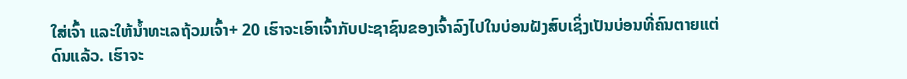ໃສ່ເຈົ້າ ແລະໃຫ້ນ້ຳທະເລຖ້ວມເຈົ້າ+ 20 ເຮົາຈະເອົາເຈົ້າກັບປະຊາຊົນຂອງເຈົ້າລົງໄປໃນບ່ອນຝັງສົບເຊິ່ງເປັນບ່ອນທີ່ຄົນຕາຍແຕ່ດົນແລ້ວ. ເຮົາຈະ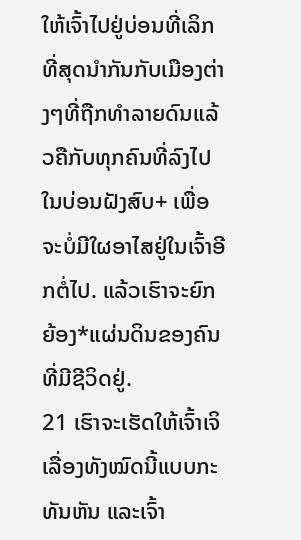ໃຫ້ເຈົ້າໄປຢູ່ບ່ອນທີ່ເລິກທີ່ສຸດນຳກັນກັບເມືອງຕ່າງໆທີ່ຖືກທຳລາຍດົນແລ້ວຄືກັບທຸກຄົນທີ່ລົງໄປໃນບ່ອນຝັງສົບ+ ເພື່ອຈະບໍ່ມີໃຜອາໄສຢູ່ໃນເຈົ້າອີກຕໍ່ໄປ. ແລ້ວເຮົາຈະຍົກຍ້ອງ*ແຜ່ນດິນຂອງຄົນທີ່ມີຊີວິດຢູ່.
21 ເຮົາຈະເຮັດໃຫ້ເຈົ້າເຈິເລື່ອງທັງໝົດນີ້ແບບກະທັນຫັນ ແລະເຈົ້າ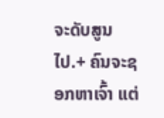ຈະດັບສູນໄປ.+ ຄົນຈະຊອກຫາເຈົ້າ ແຕ່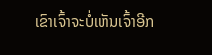ເຂົາເຈົ້າຈະບໍ່ເຫັນເຈົ້າອີກ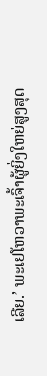ເລີຍ.’ ພະເຢໂຫວາພະເຈົ້າຜູ້ຍິ່ງໃຫຍ່ສູງສຸດ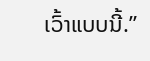ເວົ້າແບບນີ້.”